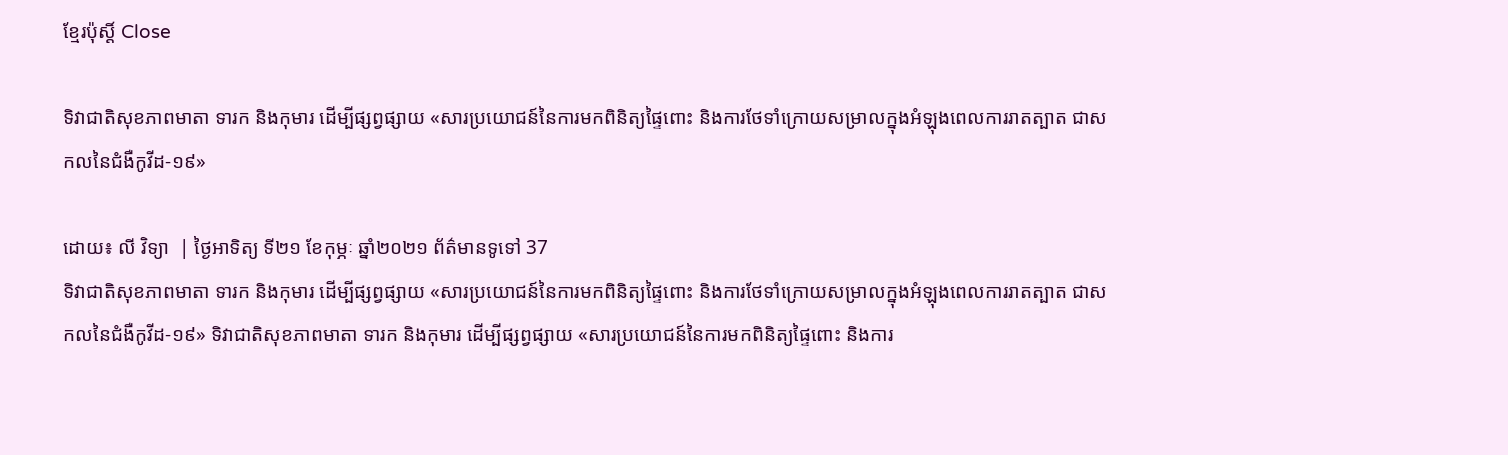ខ្មែរប៉ុស្ដិ៍ Close

ទិវាជាតិសុខភាពមាតា ទារក និងកុមារ ដើម្បីផ្សព្វផ្សាយ «សារប្រយោជន៍នៃការមកពិនិត្យផ្ទៃពោះ និងការថែទាំក្រោយសម្រាលក្នុងអំឡុងពេលការរាតត្បាត ជាសកលនៃជំងឺកូវីដ-១៩»

ដោយ៖ លី វិទ្យា  | ថ្ងៃអាទិត្យ ទី២១ ខែកុម្ភៈ ឆ្នាំ២០២១ ព័ត៌មានទូទៅ 37
ទិវាជាតិសុខភាពមាតា ទារក និងកុមារ ដើម្បីផ្សព្វផ្សាយ «សារប្រយោជន៍នៃការមកពិនិត្យផ្ទៃពោះ និងការថែទាំក្រោយសម្រាលក្នុងអំឡុងពេលការរាតត្បាត ជាសកលនៃជំងឺកូវីដ-១៩» ទិវាជាតិសុខភាពមាតា ទារក និងកុមារ ដើម្បីផ្សព្វផ្សាយ «សារប្រយោជន៍នៃការមកពិនិត្យផ្ទៃពោះ និងការ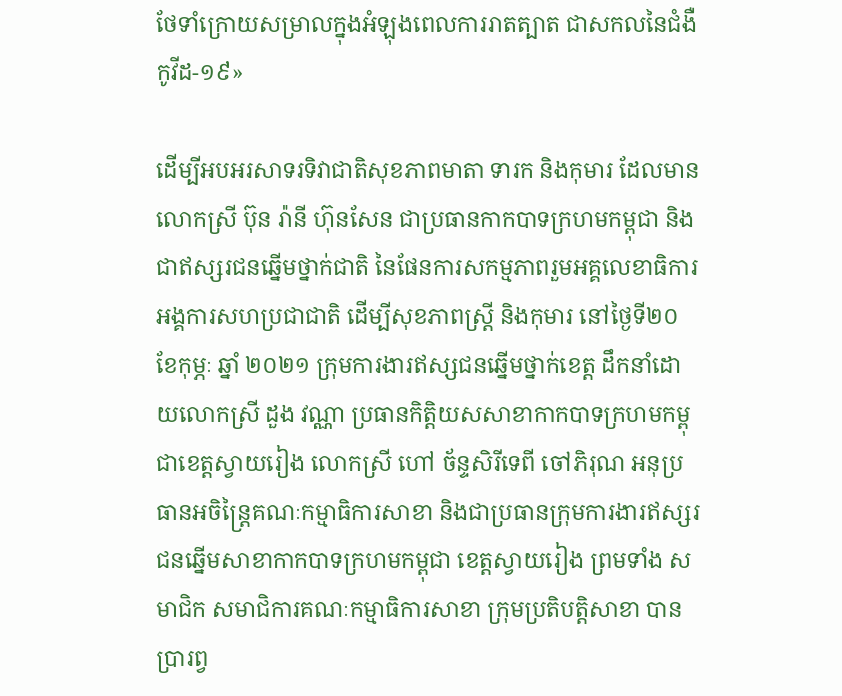ថែទាំក្រោយសម្រាលក្នុងអំឡុងពេលការរាតត្បាត ជាសកលនៃជំងឺកូវីដ-១៩»

ដើម្បីអបអរសាទរទិវាជាតិសុខភាពមាតា ទារក និងកុមារ ដែលមានលោកស្រី ប៊ុន រ៉ានី ហ៊ុនសែន ជាប្រធានកាកបាទក្រហមកម្ពុជា និងជាឥស្សរជនឆ្នើមថ្នាក់ជាតិ នៃផែនការសកម្មភាពរួមអគ្គលេខាធិការអង្គការសហប្រជាជាតិ ដើម្បីសុខភាពស្រ្តី និងកុមារ នៅថ្ងៃទី២០ ខែកុម្ភៈ ឆ្នាំ ២០២១ ក្រុមការងារឥស្សជនឆ្នើមថ្នាក់ខេត្ត ដឹកនាំដោយលោកស្រី ដួង វណ្ណា ប្រធានកិត្តិយសសាខាកាកបាទក្រហមកម្ពុជាខេត្តស្វាយរៀង លោកស្រី ហៅ ច័ន្ទសិរីទេពី ចៅភិរុណ អនុប្រធានអចិន្ត្រៃគណៈកម្មាធិការសាខា និងជាប្រធានក្រុមការងារឥស្សរជនឆ្នើមសាខាកាកបាទក្រហមកម្ពុជា ខេត្តស្វាយរៀង ព្រមទាំង សមាជិក សមាជិការគណៈកម្មាធិការសាខា ក្រុមប្រតិបត្តិសាខា បានប្រារព្វ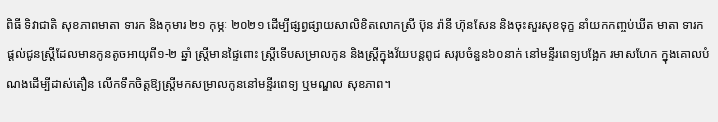ពិធី ទិវាជាតិ សុខភាពមាតា ទារក និងកុមារ ២១ កុម្ភៈ ២០២១ ដើម្បីផ្សព្វផ្សាយសាលិខិតលោកស្រី ប៊ុន រ៉ានី ហ៊ុនសែន និងចុះសួរសុខទុក្ខ នាំយកកញ្ចប់ឃីត មាតា ទារក ផ្តល់ជូនស្ត្រីដែលមានកូនតូចអាយុពី១-២ ឆ្នាំ ស្ត្រីមានផ្ទៃពោះ ស្រ្តីទើបសម្រាលកូន និងស្ត្រីក្នុងវ័យបន្តពូជ សរុបចំនួន៦០នាក់ នៅមន្ទីរពេទ្យបង្អែក រមាសហែក ក្នុងគោលបំណងដើម្បីដាស់តឿន លើកទឹកចិត្តឱ្យស្ត្រីមកសម្រាលកូននៅមន្ទីរពេទ្យ ឬមណ្ឌល សុខភាព។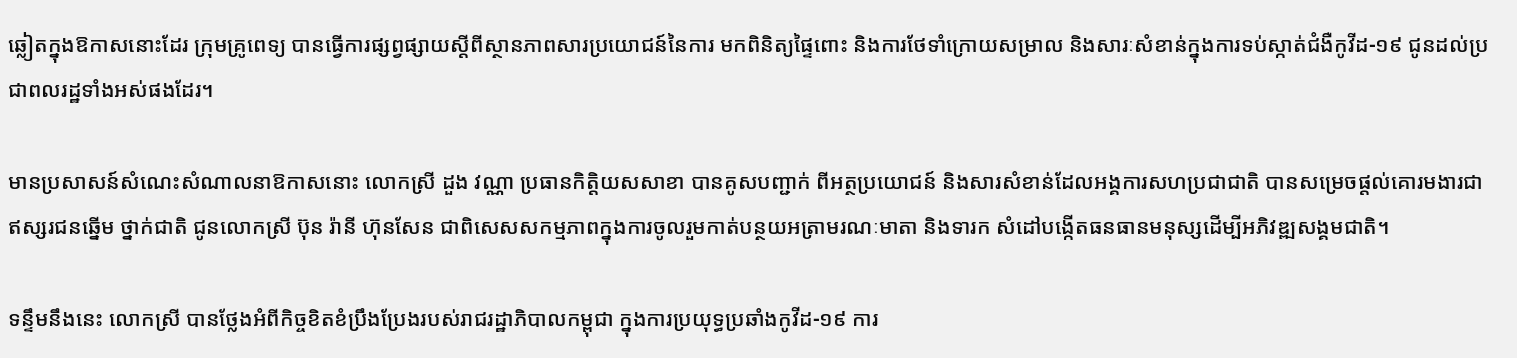ឆ្លៀតក្នុងឱកាសនោះដែរ ក្រុមគ្រូពេទ្យ បានធ្វើការផ្សព្វផ្សាយស្តីពីស្ថានភាពសារប្រយោជន៍នៃការ មកពិនិត្យផ្ទៃពោះ និងការថែទាំក្រោយសម្រាល និងសារៈសំខាន់ក្នុងការទប់ស្កាត់ជំងឺកូវីដ-១៩ ជូនដល់ប្រជាពលរដ្ឋទាំងអស់ផងដែរ។

មានប្រសាសន៍សំណេះសំណាលនាឱកាសនោះ លោកស្រី ដួង វណ្ណា ប្រធានកិត្តិយសសាខា បានគូសបញ្ជាក់ ពីអត្ថប្រយោជន៍ និងសារសំខាន់ដែលអង្គការសហប្រជាជាតិ បានសម្រេចផ្តល់គោរមងារជាឥស្សរជនឆ្នើម ថ្នាក់ជាតិ ជូនលោកស្រី ប៊ុន រ៉ានី ហ៊ុនសែន ជាពិសេសសកម្មភាពក្នុងការចូលរួមកាត់បន្ថយអត្រាមរណៈមាតា និងទារក សំដៅបង្កើតធនធានមនុស្សដើម្បីអភិវឌ្ឍសង្គមជាតិ។

ទន្ទឹមនឹងនេះ លោកស្រី បានថ្លែងអំពីកិច្ចខិតខំប្រឹងប្រែងរបស់រាជរដ្ឋាភិបាលកម្ពុជា ក្នុងការប្រយុទ្ធប្រឆាំងកូវីដ-១៩ ការ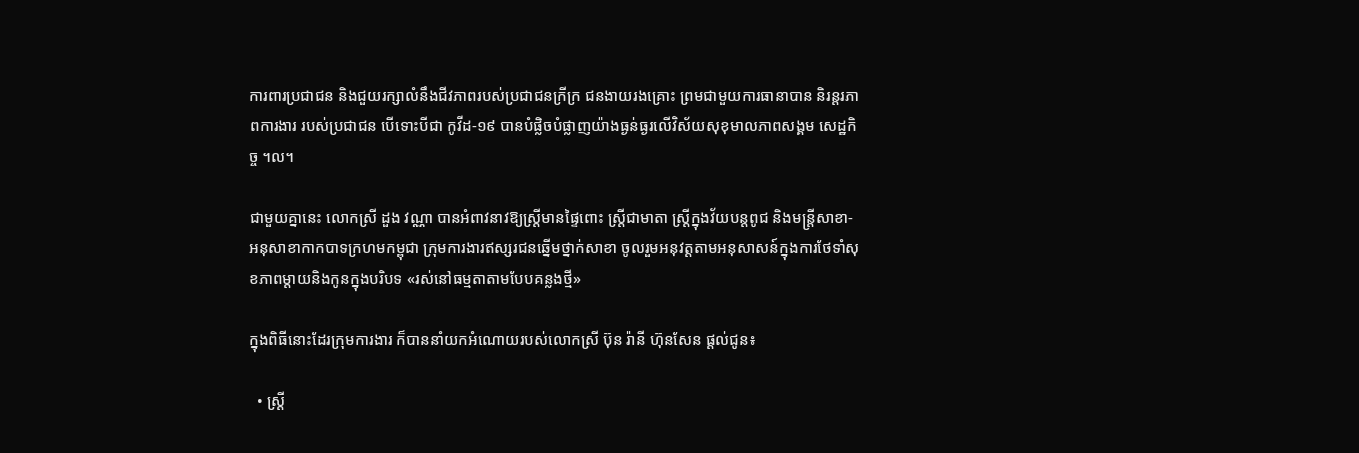ការពារប្រជាជន និងជួយរក្សាលំនឹងជីវភាពរបស់ប្រជាជនក្រីក្រ ជនងាយរងគ្រោះ ព្រមជាមួយការធានាបាន និរន្តរភាពការងារ របស់ប្រជាជន បើទោះបីជា កូវីដ-១៩ បានបំផ្លិចបំផ្លាញយ៉ាងធ្ងន់ធ្ងរលើវិស័យសុខុមាលភាពសង្គម សេដ្ឋកិច្ច ។ល។

ជាមួយគ្នានេះ លោកស្រី ដួង វណ្ណា បានអំពាវនាវឱ្យស្ត្រីមានផ្ទៃពោះ ស្ត្រីជាមាតា ស្ត្រីក្នុងវ័យបន្តពូជ និងមន្ត្រីសាខា-អនុសាខាកាកបាទក្រហមកម្ពុជា ក្រុមការងារឥស្សរជនឆ្នើមថ្នាក់សាខា ចូលរួមអនុវត្តតាមអនុសាសន៍ក្នុងការថែទាំសុខភាពម្តាយនិងកូនក្នុងបរិបទ «រស់នៅធម្មតាតាមបែបគន្លងថ្មី»

ក្នុងពិធីនោះដែរក្រុមការងារ ក៏បាននាំយកអំណោយរបស់លោកស្រី ប៊ុន រ៉ានី ហ៊ុនសែន ផ្តល់ជូន៖

  • ស្ត្រី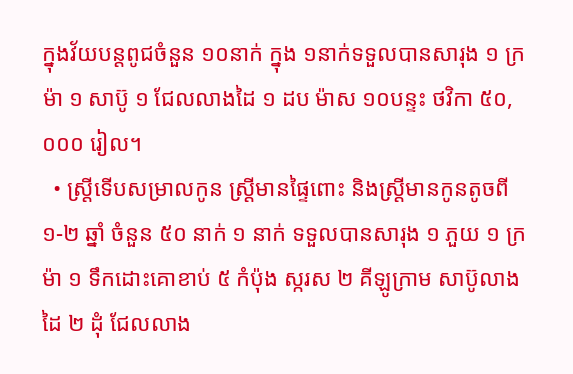ក្នុងវ័យបន្តពូជចំនួន ១០នាក់ ក្នុង ១នាក់ទទួលបានសារុង ១ ក្រម៉ា ១ សាប៊ូ ១ ជែលលាងដៃ ១ ដប ម៉ាស ១០បន្ទះ ថវិកា ៥០,០០០ រៀល។
  • ស្ត្រីទើបសម្រាលកូន ស្ត្រីមានផ្ទៃពោះ និងស្ត្រីមានកូនតូចពី ១-២ ឆ្នាំ ចំនួន ៥០ នាក់ ១ នាក់ ទទួលបានសារុង ១ ភួយ ១ ក្រម៉ា ១ ទឹកដោះគោខាប់ ៥ កំប៉ុង ស្ករស ២ គីឡូក្រាម សាប៊ូលាងដៃ ២ ដុំ ជែលលាង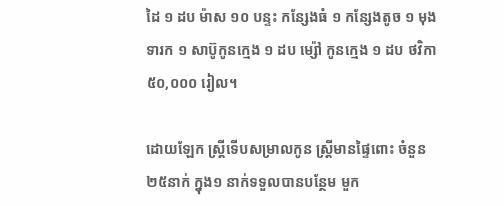ដៃ ១ ដប ម៉ាស ១០ បន្ទះ កន្សែងធំ ១ កន្សែងតូច ១ មុងទារក ១ សាប៊ូកូនក្មេង ១ ដប ម្ស៉ៅ កូនក្មេង ១ ដប ថវិកា ៥០,០០០ រៀល។

ដោយឡែក ស្ត្រីទើបសម្រាលកូន ស្ត្រីមានផ្ទៃពោះ ចំនួន ២៥នាក់ ក្នុង១ នាក់ទទួលបានបន្ថែម មួក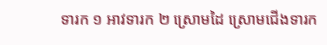ទារក ១ អាវទារក ២ ស្រោមដៃ ស្រោមជើងទារក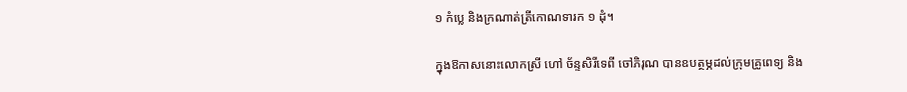១ កំប្លេ និងក្រណាត់ត្រីកោណទារក ១ ដុំ។

ក្នុងឱកាសនោះលោកស្រី ហៅ ច័ន្ទសិរីទេពី ចៅភិរុណ បានឧបត្ថម្ភដល់ក្រុមគ្រូពេទ្យ និង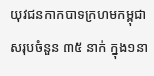យុវជនកាកបាទក្រហមកម្ពុជា សរុបចំនួន ៣៥ នាក់ ក្នុង១នា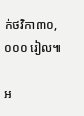ក់ថវិកា៣០,០០០ រៀល៕

អ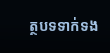ត្ថបទទាក់ទង